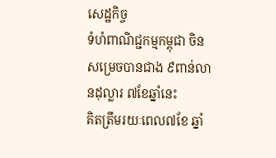សេដ្ឋកិច្ច
ទំហំពាណិជ្ជកម្មកម្ពុជា ចិន សម្រេចបានជាង ៩ពាន់លានដុល្លារ ៧ខែឆ្នាំនេះ
គិតត្រឹមរយៈពេល៧ខែ ឆ្នាំ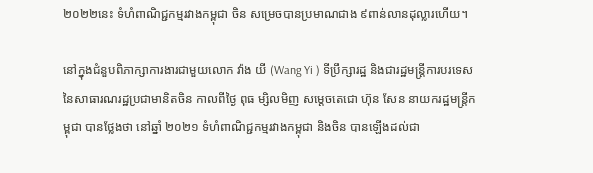២០២២នេះ ទំហំពាណិជ្ជកម្មរវាងកម្ពុជា ចិន សម្រេចបានប្រមាណជាង ៩ពាន់លានដុល្លារហើយ។

នៅក្នុងជំនួបពិភាក្សាការងារជាមួយលោក វ៉ាង យី (Wang Yi ) ទីប្រឹក្សារដ្ឋ និងជារដ្ឋមន្ត្រីការបរទេស នៃសាធារណរដ្ឋប្រជាមានិតចិន កាលពីថ្ងៃ ពុធ ម្សិលមិញ សម្តេចតេជោ ហ៊ុន សែន នាយករដ្ឋមន្រ្តីកម្ពុជា បានថ្លែងថា នៅឆ្នាំ ២០២១ ទំហំពាណិជ្ជកម្មរវាងកម្ពុជា និងចិន បានឡើងដល់ជា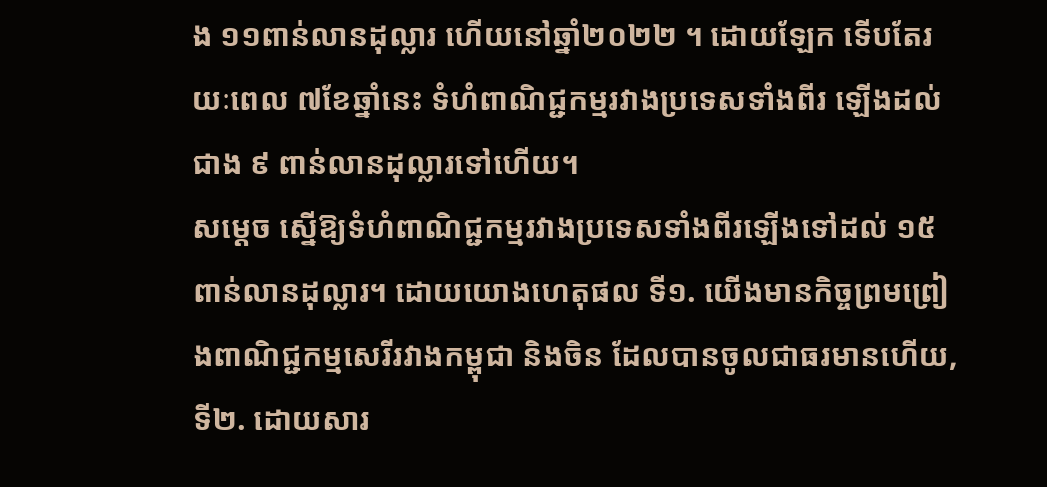ង ១១ពាន់លានដុល្លារ ហើយនៅឆ្នាំ២០២២ ។ ដោយឡែក ទើបតែរយៈពេល ៧ខែឆ្នាំនេះ ទំហំពាណិជ្ជកម្មរវាងប្រទេសទាំងពីរ ឡើងដល់ជាង ៩ ពាន់លានដុល្លារទៅហើយ។
សម្តេច ស្នើឱ្យទំហំពាណិជ្ជកម្មរវាងប្រទេសទាំងពីរឡើងទៅដល់ ១៥ពាន់លានដុល្លារ។ ដោយយោងហេតុផល ទី១. យើងមានកិច្ចព្រមព្រៀងពាណិជ្ជកម្មសេរីរវាងកម្ពុជា និងចិន ដែលបានចូលជាធរមានហើយ, ទី២. ដោយសារ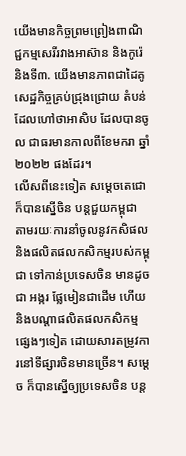យើងមានកិច្ចព្រមព្រៀងពាណិជ្ជកម្មសេរីរវាងអាស៊ាន និងកូរ៉េ និងទី៣. យើងមានភាពជាដៃគូសេដ្ឋកិច្ចគ្រប់ជ្រុងជ្រោយ តំបន់ ដែលហៅថាអាសិប ដែលបានចូល ជាធរមានកាលពីខែមករា ឆ្នាំ២០២២ ផងដែរ។
លើសពីនេះទៀត សម្តេចតេជោ ក៏បានស្នើចិន បន្តជួយកម្ពុជា តាមរយៈការនាំចូលនូវកសិផល និងផលិតផលកសិកម្មរបស់កម្ពុជា ទៅកាន់ប្រទេសចិន មានដូចជា អង្ករ ផ្លែមៀនជាដើម ហើយនិងបណ្ដាផលិតផលកសិកម្មផ្សេងៗទៀត ដោយសារតម្រូវការនៅទីផ្សារចិនមានច្រើន។ សម្ដេច ក៏បានស្នើឲ្យប្រទេសចិន បន្ត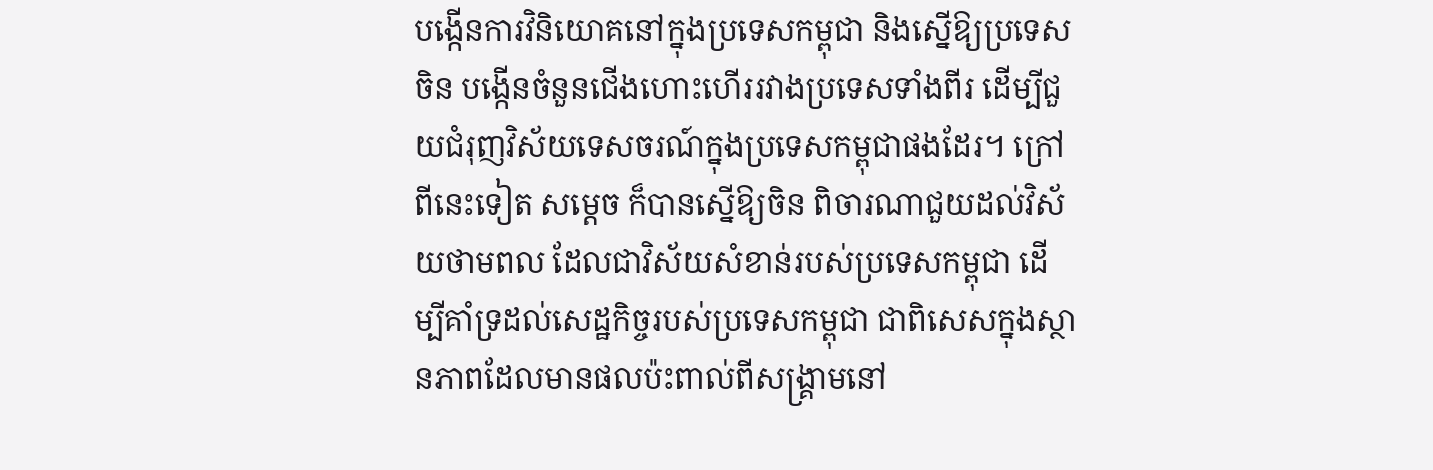បង្កើនការវិនិយោគនៅក្នុងប្រទេសកម្ពុជា និងស្នើឱ្យប្រទេសចិន បង្កើនចំនួនជើងហោះហើររវាងប្រទេសទាំងពីរ ដើម្បីជួយជំរុញវិស័យទេសចរណ៍ក្នុងប្រទេសកម្ពុជាផងដែរ។ ក្រៅពីនេះទៀត សម្ដេច ក៏បានស្នើឱ្យចិន ពិចារណាជួយដល់វិស័យថាមពល ដែលជាវិស័យសំខាន់របស់ប្រទេសកម្ពុជា ដើម្បីគាំទ្រដល់សេដ្ឋកិច្ចរបស់ប្រទេសកម្ពុជា ជាពិសេសក្នុងស្ថានភាពដែលមានផលប៉ះពាល់ពីសង្គ្រាមនៅ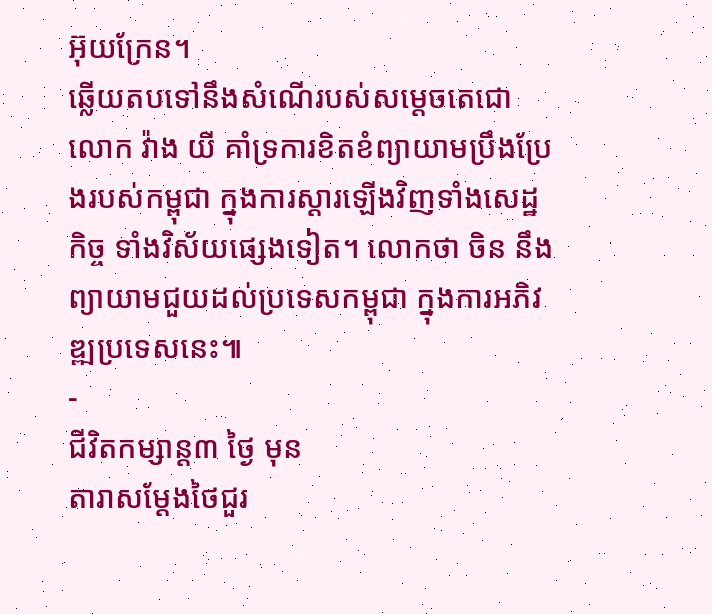អ៊ុយក្រែន។
ឆ្លើយតបទៅនឹងសំណើរបស់សម្តេចតេជោ លោក វ៉ាង យី គាំទ្រការខិតខំព្យាយាមប្រឹងប្រែងរបស់កម្ពុជា ក្នុងការស្ដារឡើងវិញទាំងសេដ្ឋកិច្ច ទាំងវិស័យផ្សេងទៀត។ លោកថា ចិន នឹងព្យាយាមជួយដល់ប្រទេសកម្ពុជា ក្នុងការអភិវឌ្ឍប្រទេសនេះ៕
-
ជីវិតកម្សាន្ដ៣ ថ្ងៃ មុន
តារាសម្ដែងថៃជួរ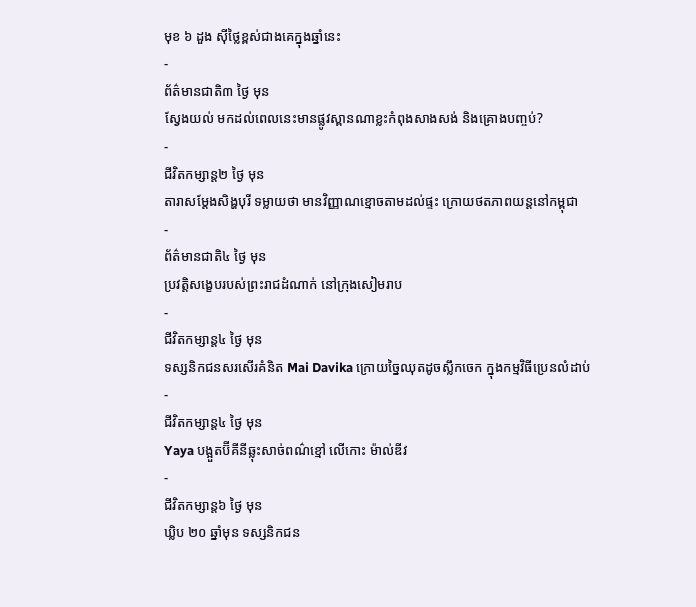មុខ ៦ ដួង ស៊ីថ្លៃខ្ពស់ជាងគេក្នុងឆ្នាំនេះ
-
ព័ត៌មានជាតិ៣ ថ្ងៃ មុន
ស្វែងយល់ មកដល់ពេលនេះមានផ្លូវស្ពានណាខ្លះកំពុងសាងសង់ និងគ្រោងបញ្ចប់?
-
ជីវិតកម្សាន្ដ២ ថ្ងៃ មុន
តារាសម្ដែងសិង្ហបុរី ទម្លាយថា មានវិញ្ញាណខ្មោចតាមដល់ផ្ទះ ក្រោយថតភាពយន្តនៅកម្ពុជា
-
ព័ត៌មានជាតិ៤ ថ្ងៃ មុន
ប្រវត្តិសង្ខេបរបស់ព្រះរាជដំណាក់ នៅក្រុងសៀមរាប
-
ជីវិតកម្សាន្ដ៤ ថ្ងៃ មុន
ទស្សនិកជនសរសើរគំនិត Mai Davika ក្រោយច្នៃឈុតដូចស្លឹកចេក ក្នុងកម្មវិធីប្រេនលំដាប់
-
ជីវិតកម្សាន្ដ៤ ថ្ងៃ មុន
Yaya បង្អួតប៊ីគីនីឆ្លុះសាច់ពណ៌ខ្មៅ លើកោះ ម៉ាល់ឌីវ
-
ជីវិតកម្សាន្ដ៦ ថ្ងៃ មុន
ឃ្លិប ២០ ឆ្នាំមុន ទស្សនិកជន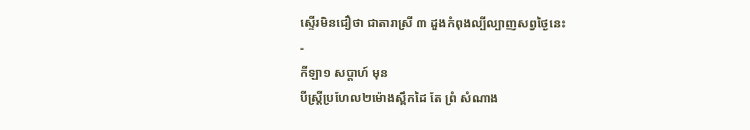ស្ទើរមិនជឿថា ជាតារាស្រី ៣ ដួងកំពុងល្បីល្បាញសព្វថ្ងៃនេះ
-
កីឡា១ សប្តាហ៍ មុន
បីស្រ្ដីប្រហែល២ម៉ោងស្ពឹកដៃ តែ ព្រំ សំណាង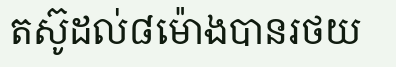តស៊ូដល់៨ម៉ោងបានរថយ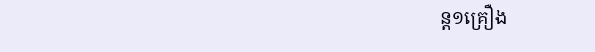ន្ត១គ្រឿង